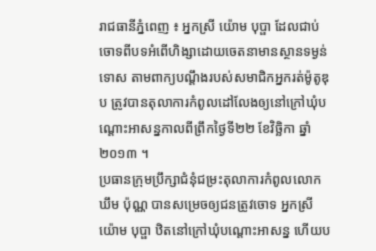រាជធានីភ្នំពេញ ៖ អ្នកស្រី យ៉ោម បុប្ផា ដែលជាប់ចោទពីបទអំពើហិង្សាដោយចេតនាមានស្ថានទម្ងន់ ទោស តាមពាក្យបណ្តឹងរបស់សមាជិកអ្នករត់ម៉ូតូឌុប ត្រូវបានតុលាការកំពូលដៅលែងឲ្យនៅក្រៅឃុំបណ្តោះអាសន្នកាលពីព្រឹកថ្ងៃទី២២ ខែវិច្ឆិកា ឆ្នាំ២០១៣ ។
ប្រធានក្រុមប្រឹក្សាជំនុំជម្រះតុលាការកំពូលលោក ឃឹម ប៉ុណ្ណ បានសម្រេចឲ្យជនត្រូវចោទ អ្នកស្រី យ៉ោម បុប្ផា ឋិតនៅក្រៅឃុំបណ្តោះអាសន្ន ហើយប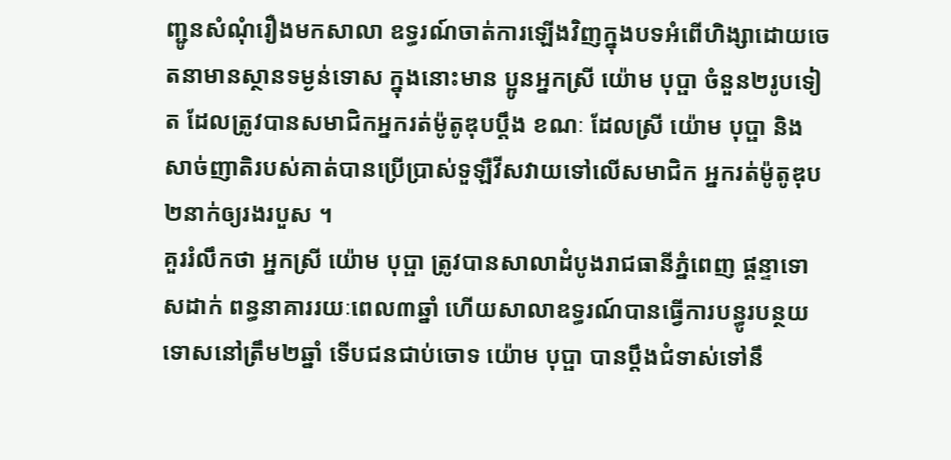ញ្ជូនសំណុំរឿងមកសាលា ឧទ្ធរណ៍ចាត់ការឡើងវិញក្នុងបទអំពើហិង្សាដោយចេតនាមានស្ថានទម្ងន់ទោស ក្នុងនោះមាន ប្អូនអ្នកស្រី យ៉ោម បុប្ផា ចំនួន២រូបទៀត ដែលត្រូវបានសមាជិកអ្នករត់ម៉ូតូឌុបប្តឹង ខណៈ ដែលស្រី យ៉ោម បុប្ផា និងសាច់ញាតិរបស់គាត់បានប្រើប្រាស់ទួឡឺវីសវាយទៅលើសមាជិក អ្នករត់ម៉ូតូឌុប២នាក់ឲ្យរងរបួស ។
គួររំលឹកថា អ្នកស្រី យ៉ោម បុប្ផា ត្រូវបានសាលាដំបូងរាជធានីភ្នំពេញ ផ្តន្ទាទោសដាក់ ពន្ធនាគាររយៈពេល៣ឆ្នាំ ហើយសាលាឧទ្ធរណ៍បានធ្វើការបន្ធូរបន្ថយទោសនៅត្រឹម២ឆ្នាំ ទើបជនជាប់ចោទ យ៉ោម បុប្ផា បានប្តឹងជំទាស់ទៅនឹ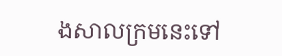ងសាលក្រមនេះទៅ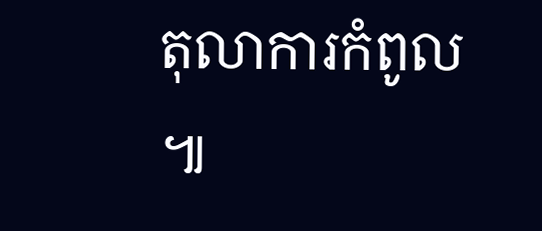តុលាការកំពូល ៕